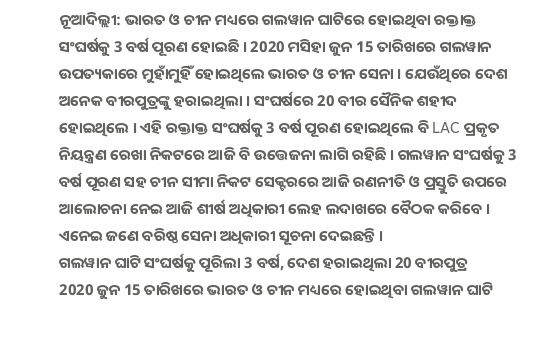ନୂଆଦିଲ୍ଲୀ: ଭାରତ ଓ ଚୀନ ମଧ୍ୟରେ ଗଲୱାନ ଘାଟିରେ ହୋଇଥିବା ରକ୍ତାକ୍ତ ସଂଘର୍ଷକୁ 3 ବର୍ଷ ପୂରଣ ହୋଇଛି । 2020 ମସିହା ଜୁନ 15 ତାରିଖରେ ଗଲୱାନ ଉପତ୍ୟକାରେ ମୁହାଁମୁହିଁ ହୋଇଥିଲେ ଭାରତ ଓ ଚୀନ ସେନା । ଯେଉଁଥିରେ ଦେଶ ଅନେକ ବୀରପୁତ୍ରଙ୍କୁ ହରାଇଥିଲା । ସଂଘର୍ଷରେ 20 ବୀର ସୈନିକ ଶହୀଦ ହୋଇଥିଲେ । ଏହି ରକ୍ତାକ୍ତ ସଂଘର୍ଷକୁ 3 ବର୍ଷ ପୂରଣ ହୋଇଥିଲେ ବି LAC ପ୍ରକୃତ ନିୟନ୍ତ୍ରଣ ରେଖା ନିକଟରେ ଆଜି ବି ଉତ୍ତେଜନା ଲାଗି ରହିଛି । ଗଲୱାନ ସଂଘର୍ଷକୁ 3 ବର୍ଷ ପୂରଣ ସହ ଚୀନ ସୀମା ନିକଟ ସେକ୍ଟରରେ ଆଜି ରଣନୀତି ଓ ପ୍ରସ୍ତୁତି ଉପରେ ଆଲୋଚନା ନେଇ ଆଜି ଶୀର୍ଷ ଅଧିକାରୀ ଲେହ ଲଦାଖରେ ବୈଠକ କରିବେ । ଏନେଇ ଜଣେ ବରିଷ୍ଠ ସେନା ଅଧିକାରୀ ସୂଚନା ଦେଇଛନ୍ତି ।
ଗଲୱାନ ଘାଟି ସଂଘର୍ଷକୁ ପୂରିଲା 3 ବର୍ଷ, ଦେଶ ହରାଇଥିଲା 20 ବୀରପୁତ୍ର
2020 ଜୁନ 15 ତାରିଖରେ ଭାରତ ଓ ଚୀନ ମଧ୍ୟରେ ହୋଇଥିବା ଗଲୱାନ ଘାଟି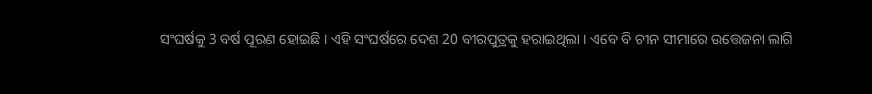ସଂଘର୍ଷକୁ 3 ବର୍ଷ ପୂରଣ ହୋଇଛି । ଏହି ସଂଘର୍ଷରେ ଦେଶ 20 ବୀରପୁତ୍ରକୁ ହରାଇଥିଲା । ଏବେ ବି ଚୀନ ସୀମାରେ ଉତ୍ତେଜନା ଲାଗି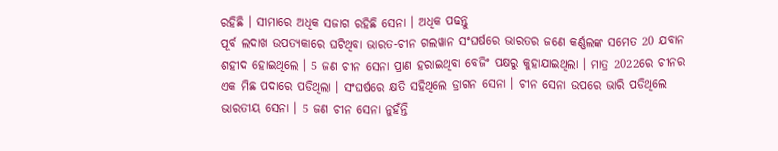ରହିଛି । ସୀମାରେ ଅଧିକ ସଜାଗ ରହିଛି ସେନା । ଅଧିକ ପଢନ୍ତୁ
ପୂର୍ବ ଲଦାଖ ଉପତ୍ୟକାରେ ଘଟିଥିବା ଭାରତ-ଚୀନ ଗଲୱାନ ସଂଘର୍ଷରେ ଭାରତର ଜଣେ କର୍ଣ୍ଣଲଙ୍କ ସମେତ 20 ଯବାନ ଶହୀଦ ହୋଇଥିଲେ । 5 ଜଣ ଚୀନ ସେନା ପ୍ରାଣ ହରାଇଥିବା ବେଜିଂ ପକ୍ଷରୁ କୁହାଯାଇଥିଲା । ମାତ୍ର 2022ରେ ଚୀନର ଏକ ମିଛ ପଦାରେ ପଡିଥିଲା । ସଂଘର୍ଷରେ କ୍ଷତି ସହିଥିଲେ ଡ୍ରାଗନ ସେନା । ଚୀନ ସେନା ଉପରେ ଭାରି ପଡିଥିଲେ ଭାରତୀୟ ସେନା । 5 ଜଣ ଚୀନ ସେନା ନୁହଁନ୍ତି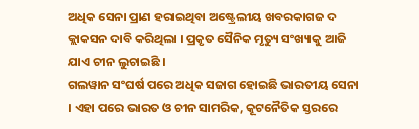ଅଧିକ ସେନା ପ୍ରାଣ ହରାଇଥିବା ଅଷ୍ଟ୍ରେଲୀୟ ଖବରକାଗଜ ଦ କ୍ଲାକସନ ଦାବି କରିଥିଲା । ପ୍ରକୃତ ସୈନିକ ମୃତ୍ୟୁ ସଂଖ୍ୟାକୁ ଆଜି ଯାଏ ଚୀନ ଲୁଚାଇଛି ।
ଗଲୱାନ ସଂଘର୍ଷ ପରେ ଅଧିକ ସଜାଗ ହୋଇଛି ଭାରତୀୟ ସେନା । ଏହା ପରେ ଭାରତ ଓ ଚୀନ ସାମରିକ, କୂଟନୈତିକ ସ୍ତରରେ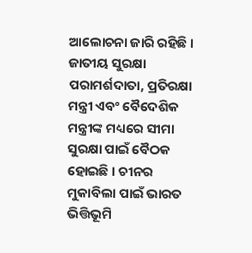ଆଲୋଚନା ଜାରି ରହିଛି । ଜାତୀୟ ସୁରକ୍ଷା ପରାମର୍ଶଦାତା, ପ୍ରତିରକ୍ଷା ମନ୍ତ୍ରୀ ଏବଂ ବୈଦେଶିକ ମନ୍ତ୍ରୀଙ୍କ ମଧ୍ୟରେ ସୀମା ସୁରକ୍ଷା ପାଇଁ ବୈଠକ ହୋଇଛି । ଚୀନର ମୁକାବିଲା ପାଇଁ ଭାରତ ଭିତ୍ତିଭୂମି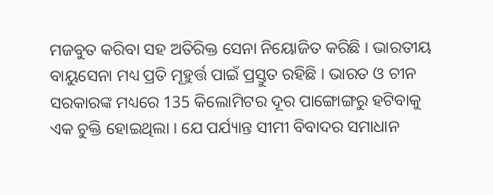ମଜବୁତ କରିବା ସହ ଅତିରିକ୍ତ ସେନା ନିୟୋଜିତ କରିଛି । ଭାରତୀୟ ବାୟୁସେନା ମଧ୍ୟ ପ୍ରତି ମୂହୁର୍ତ୍ତ ପାଇଁ ପ୍ରସ୍ତୁତ ରହିଛି । ଭାରତ ଓ ଚୀନ ସରକାରଙ୍କ ମଧ୍ୟରେ 135 କିଲୋମିଟର ଦୂର ପାଙ୍ଗୋଙ୍ଗରୁ ହଟିବାକୁ ଏକ ଚୁକ୍ତି ହୋଇଥିଲା । ଯେ ପର୍ଯ୍ୟାନ୍ତ ସୀମୀ ବିବାଦର ସମାଧାନ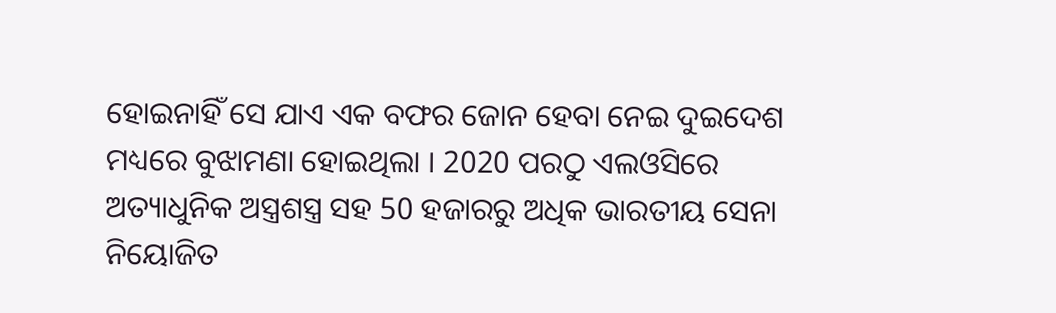ହୋଇନାହିଁ ସେ ଯାଏ ଏକ ବଫର ଜୋନ ହେବା ନେଇ ଦୁଇଦେଶ ମଧ୍ୟରେ ବୁଝାମଣା ହୋଇଥିଲା । 2020 ପରଠୁ ଏଲଓସିରେ ଅତ୍ୟାଧୁନିକ ଅସ୍ତ୍ରଶସ୍ତ୍ର ସହ 50 ହଜାରରୁ ଅଧିକ ଭାରତୀୟ ସେନା ନିୟୋଜିତ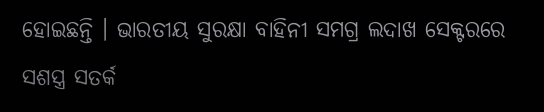ହୋଇଛନ୍ତି । ଭାରତୀୟ ସୁରକ୍ଷା ବାହିନୀ ସମଗ୍ର ଲଦାଖ ସେକ୍ଟରରେ ସଶସ୍ତ୍ର ସତର୍କ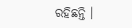ରହିଛନ୍ତି ।